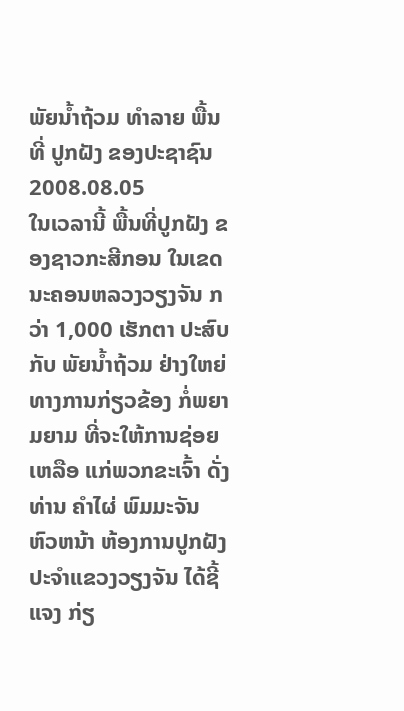ພັຍນໍ້າຖ້ວມ ທໍາລາຍ ພື້ນທີ່ ປູກຝັງ ຂອງປະຊາຊົນ
2008.08.05
ໃນເວລານີ້ ພື້ນທີ່ປູກຝັງ ຂອງຊາວກະສີກອນ ໃນເຂດນະຄອນຫລວງວຽງຈັນ ກວ່າ 1,000 ເຮັກຕາ ປະສົບກັບ ພັຍນ້ຳຖ້ວມ ຢ່າງໃຫຍ່ ທາງການກ່ຽວຂ້ອງ ກໍ່ພຍາມຍາມ ທີ່ຈະໃຫ້ການຊ່ອຍເຫລືອ ແກ່ພວກຂະເຈົ້າ ດັ່ງທ່ານ ຄຳໄຜ່ ພົມມະຈັນ ຫົວຫນ້າ ຫ້ອງການປູກຝັງ ປະຈຳແຂວງວຽງຈັນ ໄດ້ຊີ້ແຈງ ກ່ຽ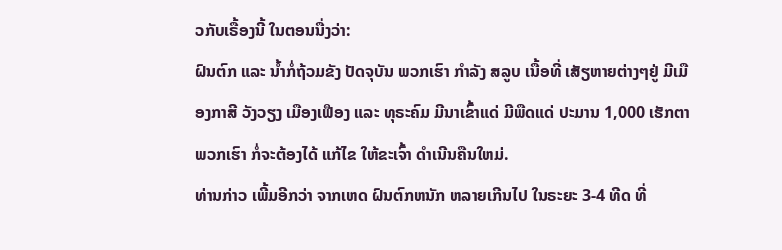ວກັບເຣື້ອງນີ້ ໃນຕອນນື່ງວ່າ:
ຝົນຕົກ ແລະ ນ້ຳກໍ່ຖ້ວມຂັງ ປັດຈຸບັນ ພວກເຮົາ ກຳລັງ ສລູບ ເນື້ອທີ່ ເສັຽຫາຍຕ່າງໆຢູ່ ມີເມືອງກາສີ ວັງວຽງ ເມືອງເຟືອງ ແລະ ທຸຣະຄົມ ມີນາເຂົ້າແດ່ ມີພືດແດ່ ປະມານ 1,000 ເຮັກຕາ ພວກເຮົາ ກໍ່ຈະຕ້ອງໄດ້ ແກ້ໄຂ ໃຫ້ຂະເຈົ້າ ດຳເນີນຄືນໃຫມ່.
ທ່ານກ່າວ ເພີ້ມອີກວ່າ ຈາກເຫດ ຝົນຕົກຫນັກ ຫລາຍເກີນໄປ ໃນຣະຍະ 3-4 ທີດ ທີ່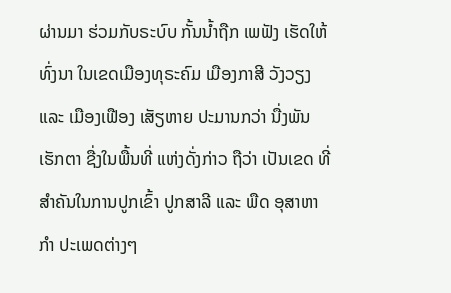ຜ່ານມາ ຮ່ວມກັບຣະບົບ ກັ້ນນ້ຳຖືກ ເພຟັງ ເຮັດໃຫ້ທົ່ງນາ ໃນເຂດເມືອງທຸຣະຄົມ ເມືອງກາສີ ວັງວຽງ ແລະ ເມືອງເຟືອງ ເສັຽຫາຍ ປະມານກວ່າ ນື່ງພັນເຮັກຕາ ຊື່ງໃນພື້ນທີ່ ແຫ່ງດັ່ງກ່າວ ຖືວ່າ ເປັນເຂດ ທີ່ສຳຄັນໃນການປູກເຂົ້າ ປູກສາລີ ແລະ ພືດ ອຸສາຫາກຳ ປະເພດຕ່າງໆ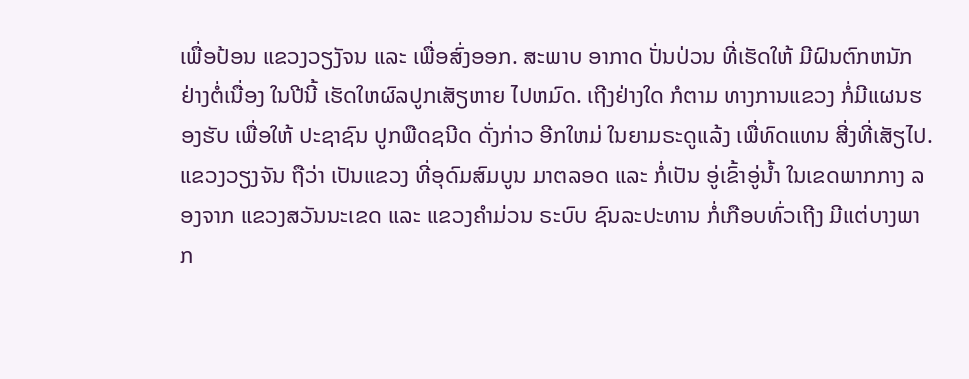ເພື່ອປ້ອນ ແຂວງວຽງັຈນ ແລະ ເພື່ອສົ່ງອອກ. ສະພາບ ອາກາດ ປັ່ນປ່ວນ ທີ່ເຮັດໃຫ້ ມີຝົນຕົກຫນັກ ຢ່າງຕໍ່ເນື່ອງ ໃນປີນີ້ ເຮັດໃຫຜົລປູກເສັຽຫາຍ ໄປຫມົດ. ເຖີງຢ່າງໃດ ກໍຕາມ ທາງການແຂວງ ກໍ່ມີແຜນຮອງຮັບ ເພື່ອໃຫ້ ປະຊາຊົນ ປູກພືດຊນີດ ດັ່ງກ່າວ ອີກໃຫມ່ ໃນຍາມຣະດູແລ້ງ ເພື່ທົດແທນ ສີ່ງທີ່ເສັຽໄປ.
ແຂວງວຽງຈັນ ຖືວ່າ ເປັນແຂວງ ທີ່ອຸດົມສົມບູນ ມາຕລອດ ແລະ ກໍ່ເປັນ ອູ່ເຂົ້າອູ່ນ້ຳ ໃນເຂດພາກກາງ ລອງຈາກ ແຂວງສວັນນະເຂດ ແລະ ແຂວງຄຳມ່ວນ ຣະບົບ ຊົນລະປະທານ ກໍ່ເກືອບທົ່ວເຖີງ ມີແຕ່ບາງພາກ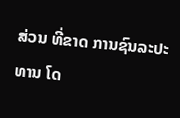ສ່ວນ ທີ່ຂາດ ການຊົນລະປະທານ ໂດ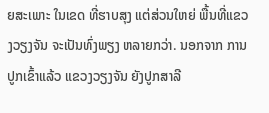ຍສະເພາະ ໃນເຂດ ທີ່ຮາບສຸງ ແຕ່ສ່ວນໃຫຍ່ ພື້ນທີ່ແຂວງວຽງຈັນ ຈະເປັນທົ່ງພຽງ ຫລາຍກວ່າ. ນອກຈາກ ການປູກເຂົ້າແລ້ວ ແຂວງວຽງຈັນ ຍັງປູກສາລີ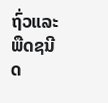ຖົ່ວແລະ ພືດຊນີດ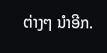ຕ່າງໆ ນຳອີກ.